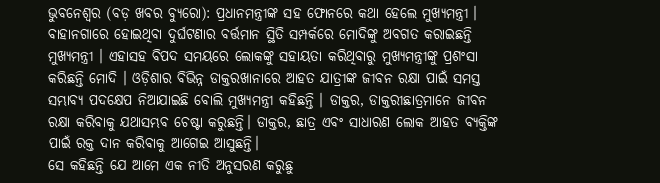ଭୁବନେଶ୍ୱର (ବଡ଼ ଖବର ବ୍ୟୁରୋ): ପ୍ରଧାନମନ୍ତ୍ରୀଙ୍କ ସହ ଫୋନରେ କଥା ହେଲେ ମୁଖ୍ୟମନ୍ତ୍ରୀ । ବାହାନଗାରେ ହୋଇଥିବା ଦୁର୍ଘଟଣାର ବର୍ତ୍ତମାନ ସ୍ଥିତି ସମ୍ପର୍କରେ ମୋଦିଙ୍କୁ ଅବଗତ କରାଇଛନ୍ତି ମୁଖ୍ୟମନ୍ତ୍ରୀ । ଏହାସହ ବିପଦ ସମୟରେ ଲୋକଙ୍କୁ ସହାୟତା କରିଥିବାରୁ ମୁଖ୍ୟମନ୍ତ୍ରୀଙ୍କୁ ପ୍ରଶଂସା କରିଛନ୍ତି ମୋଦି । ଓଡ଼ିଶାର ବିଭିନ୍ନ ଡାକ୍ତରଖାନାରେ ଆହତ ଯାତ୍ରୀଙ୍କ ଜୀବନ ରକ୍ଷା ପାଇଁ ସମସ୍ତ ସମ୍ଭାବ୍ୟ ପଦକ୍ଷେପ ନିଆଯାଇଛି ବୋଲି ମୁଖ୍ୟମନ୍ତ୍ରୀ କହିଛନ୍ତି । ଡାକ୍ତର, ଡାକ୍ତରୀଛାତ୍ରମାନେ ଜୀବନ ରକ୍ଷା କରିବାକୁ ଯଥାସମ୍ଭବ ଚେଷ୍ଟା କରୁଛନ୍ତି। ଡାକ୍ତର, ଛାତ୍ର ଏବଂ ସାଧାରଣ ଲୋକ ଆହତ ବ୍ୟକ୍ତିଙ୍କ ପାଇଁ ରକ୍ତ ଦାନ କରିବାକୁ ଆଗେଇ ଆସୁଛନ୍ତି।
ସେ କହିଛନ୍ତି ଯେ ଆମେ ଏକ ନୀତି ଅନୁସରଣ କରୁଛୁ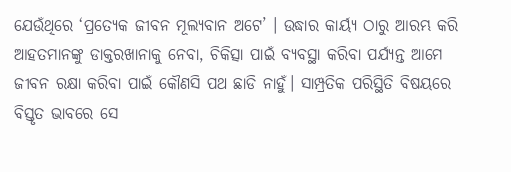ଯେଉଁଥିରେ ‘ପ୍ରତ୍ୟେକ ଜୀବନ ମୂଲ୍ୟବାନ ଅଟେ’ । ଉଦ୍ଧାର କାର୍ୟ୍ୟ ଠାରୁ ଆରମ୍ଭ କରି ଆହତମାନଙ୍କୁ ଡାକ୍ତରଖାନାକୁ ନେବା, ଚିକିତ୍ସା ପାଇଁ ବ୍ୟବସ୍ଥା କରିବା ପର୍ଯ୍ୟନ୍ତ ଆମେ ଜୀବନ ରକ୍ଷା କରିବା ପାଇଁ କୌଣସି ପଥ ଛାଡି ନାହୁଁ। ସାମ୍ପ୍ରତିକ ପରିସ୍ଥିତି ବିଷୟରେ ବିସ୍ତୃତ ଭାବରେ ସେ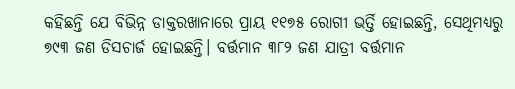କହିଛନ୍ତି ଯେ ବିଭିନ୍ନ ଡାକ୍ତରଖାନାରେ ପ୍ରାୟ ୧୧୭୫ ରୋଗୀ ଭର୍ତ୍ତି ହୋଇଛନ୍ତି, ସେଥିମଧ୍ୟରୁ ୭୯୩ ଜଣ ଡିସଚାର୍ଜ ହୋଇଛନ୍ତି। ବର୍ତ୍ତମାନ ୩୮୨ ଜଣ ଯାତ୍ରୀ ବର୍ତ୍ତମାନ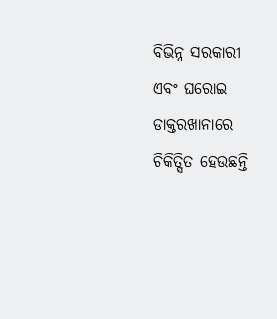ବିଭିନ୍ନ ସରକାରୀ ଏବଂ ଘରୋଇ ଡାକ୍ତରଖାନାରେ ଚିକିତ୍ସିତ ହେଉଛନ୍ତି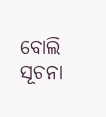ବୋଲି ସୂଚନା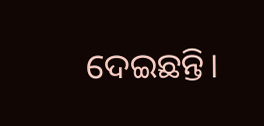ଦେଇଛନ୍ତି।